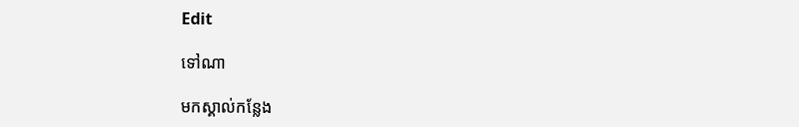Edit

ទៅណា

មកស្គាល់កន្លែង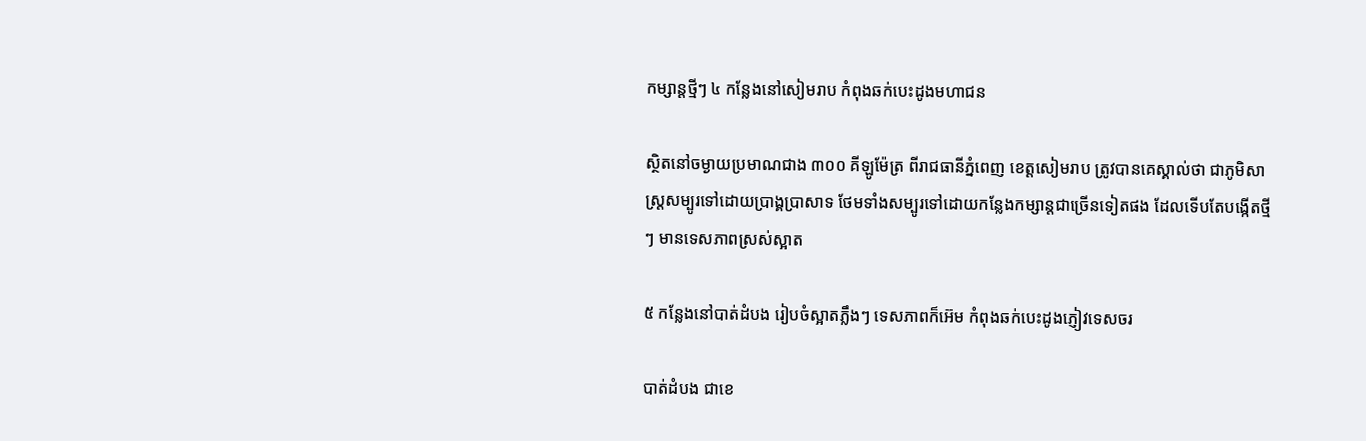កម្សាន្តថ្មីៗ ៤ កន្លែងនៅសៀមរាប កំពុងឆក់បេះដូងមហាជន

ស្ថិតនៅចម្ងាយប្រមាណជាង ៣០០ គីឡូម៉ែត្រ ពីរាជធានីភ្នំពេញ ខេត្តសៀមរាប ត្រូវបានគេស្គាល់ថា ជាភូមិសាស្ត្រសម្បូរទៅដោយប្រាង្គប្រាសាទ ថែមទាំងសម្បូរទៅដោយកន្លែងកម្សាន្តជាច្រើនទៀតផង ដែលទើបតែបង្កើតថ្មីៗ មានទេសភាពស្រស់ស្អាត

៥ កន្លែងនៅបាត់ដំបង រៀបចំស្អាតភ្លឹងៗ ទេសភាពក៏អ៊េម កំពុងឆក់បេះដូងភ្ញៀវទេសចរ

បាត់ដំបង ជាខេ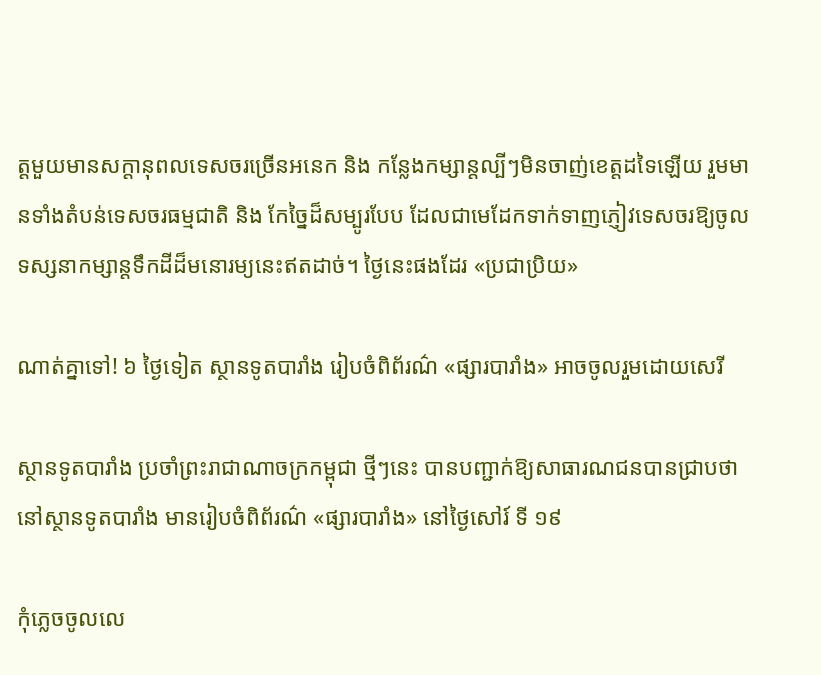ត្តមួយមានសក្តានុពលទេសចរច្រើនអនេក និង កន្លែងកម្សាន្តល្បីៗមិនចាញ់ខេត្តដទៃឡើយ រួមមានទាំងតំបន់ទេសចរធម្មជាតិ និង កែច្នៃដ៏សម្បូរបែប ដែលជាមេដែកទាក់ទាញភ្ញៀវទេសចរឱ្យចូលទស្សនាកម្សាន្តទឹកដីដ៏មនោរម្យនេះឥតដាច់។ ថ្ងៃនេះផងដែរ «ប្រជាប្រិយ»

ណាត់គ្នាទៅ! ៦ ថ្ងៃទៀត ស្ថានទូតបារាំង រៀបចំពិព័រណ៌ «ផ្សារបារាំង» អាចចូលរួមដោយសេរី

ស្ថានទូតបារាំង ប្រចាំព្រះរាជាណាចក្រកម្ពុជា ថ្មីៗនេះ បានបញ្ជាក់ឱ្យសាធារណជនបានជ្រាបថា នៅស្ថានទូតបារាំង មានរៀបចំពិព័រណ៌ «ផ្សារបារាំង» នៅថ្ងៃសៅរ៍ ទី ១៩

កុំភ្លេចចូលលេ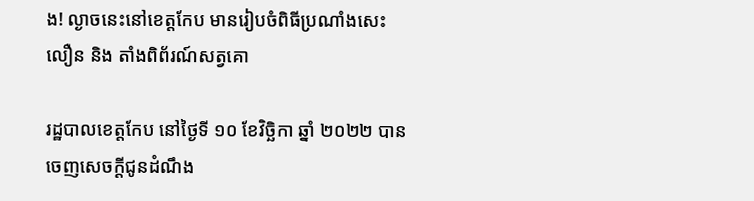ង! ល្ងាចនេះនៅខេត្តកែប មានរៀបចំពិធីប្រណាំងសេះលឿន និង តាំងពិព័រណ៍សត្វគោ

រដ្ឋបាលខេត្តកែប នៅថ្ងៃទី ១០ ខែវិច្ឆិកា ឆ្នាំ ២០២២ បានចេញសេចក្តីជូនដំណឹង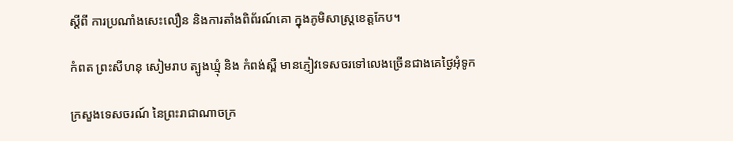ស្តីពី ការប្រណាំងសេះលឿន និងការតាំងពិព័រណ៍គោ ក្នុងភូមិសាស្ត្រខេត្តកែប។

កំពត ព្រះសីហនុ សៀមរាប ត្បូងឃ្មុំ និង កំពង់ស្ពឺ មានភ្ញៀវទេសចរទៅលេងច្រើនជាងគេថ្ងៃអុំទូក

ក្រសួងទេសចរណ៍ នៃព្រះរាជាណាចក្រ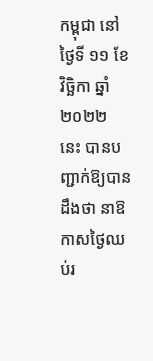កម្ពុជា នៅថ្ងៃទី ១១ ខែវិច្ឆិកា ឆ្នាំ ២០២២ នេះ បានបញ្ជាក់ឱ្យបានដឹងថា នាឱកាសថ្ងៃឈប់រ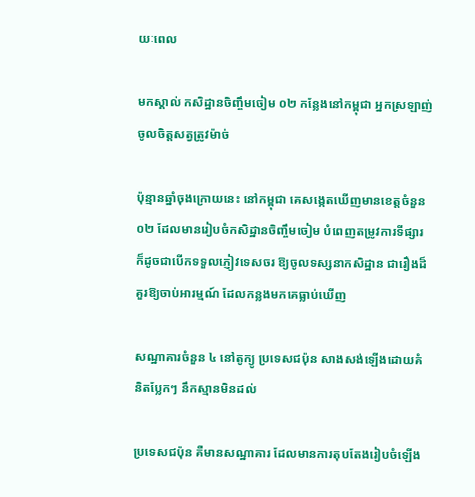យៈពេល

មកស្គាល់ កសិដ្ឋានចិញ្ចឹមចៀម ០២ កន្លែងនៅកម្ពុជា អ្នកស្រឡាញ់ចូលចិត្តសត្វត្រូវម៉ាច់

ប៉ុន្មានឆ្នាំចុងក្រោយនេះ នៅកម្ពុជា គេសង្កេតឃើញមានខេត្តចំនួន ០២ ដែលមានរៀបចំកសិដ្ឋានចិញ្ចឹមចៀម បំពេញតម្រូវការទីផ្សារ ក៏ដូចជាបើកទទួលភ្ញៀវទេសចរ ឱ្យចូលទស្សនាកសិដ្ឋាន ជារឿងដ៏គួរឱ្យចាប់អារម្មណ៍ ដែលកន្លងមកគេធ្លាប់ឃើញ

សណ្ឋាគារចំនួន ៤ នៅតូក្យូ ប្រទេសជប៉ុន សាងសង់ឡើងដោយគំនិតប្លែកៗ នឹកស្មានមិនដល់

ប្រទេសជប៉ុន គឺមានសណ្ឋាគារ ដែលមានការតុបតែងរៀបចំឡើង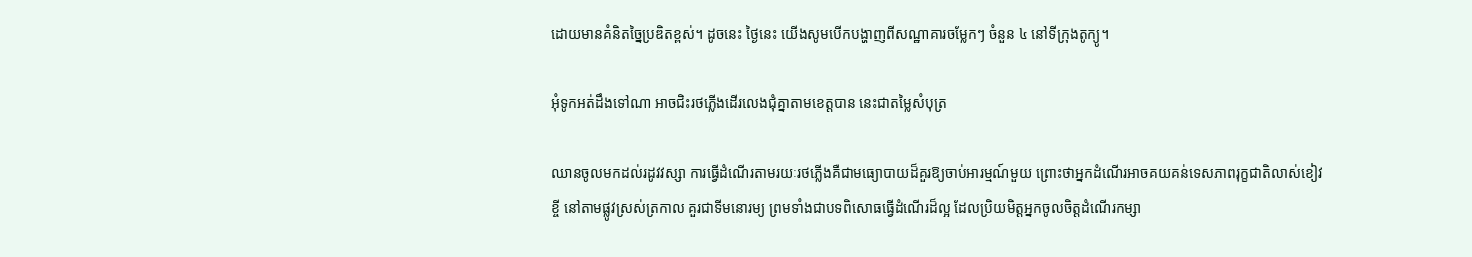ដោយមានគំនិតច្នៃប្រឌិតខ្ពស់។ ដូចនេះ ថ្ងៃនេះ យើងសូមបើកបង្ហាញពីសណ្ឋាគារចម្លែកៗ ចំនួន ៤ នៅទីក្រុងតូក្យូ។

អុំទូកអត់ដឹងទៅណា អាចជិះរថភ្លើងដើរលេងជុំគ្នាតាមខេត្តបាន នេះជាតម្លៃសំបុត្រ

ឈានចូលមកដល់រដូវវស្សា ការធ្វើដំណើរតាមរយៈរថភ្លើងគឺជាមធ្យោបាយដ៏គួរឱ្យចាប់អារម្មណ៍មួយ ព្រោះថាអ្នកដំណើរអាចគយគន់ទេសភាពរុក្ខជាតិលាស់ខៀវខ្ចី នៅតាមផ្លូវស្រស់ត្រកាល គួរជាទីមនោរម្យ ព្រមទាំងជាបទពិសោធធ្វើដំណើរដ៏ល្អ ដែលប្រិយមិត្តអ្នកចូលចិត្តដំណើរកម្សា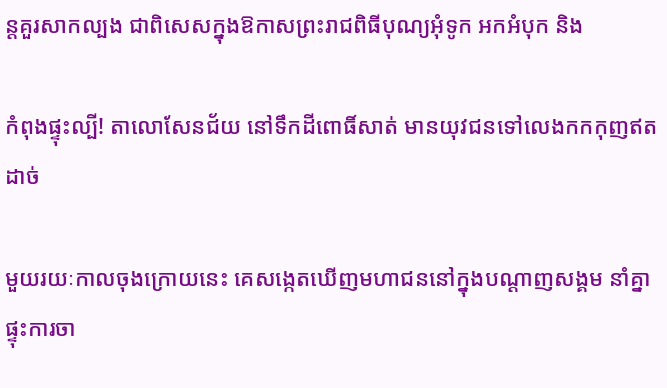ន្តគួរសាកល្បង ជាពិសេសក្នុងឱកាសព្រះរាជពិធីបុណ្យអុំទូក អកអំបុក និង

កំពុងផ្ទុះល្បី! តាលោសែនជ័យ នៅទឹកដីពោធិ៍សាត់ មានយុវជនទៅលេងកកកុញឥតដាច់

មួយរយៈកាលចុងក្រោយនេះ គេសង្កេតឃើញមហាជននៅក្នុងបណ្ដាញសង្គម នាំគ្នាផ្ទុះការចា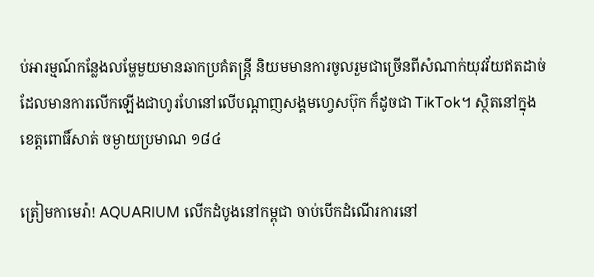ប់អារម្មណ៍កន្លែងលម្ហែមួយមានឆាកប្រគំតន្ត្រី និយមមានការចូលរួមជាច្រើនពីសំណាក់យុវវ័យឥតដាច់ ដែលមានការលើកឡើងជាហូរហែនៅលើបណ្ដាញសង្គមហ្វេសប៊ុក ក៏ដូចជា TikTok។ ស្ថិតនៅក្នុងខេត្តពោធិ៍សាត់ ចម្ងាយប្រមាណ ១៨៤

ត្រៀមកាមេរ៉ា! AQUARIUM លើកដំបូងនៅកម្ពុជា ចាប់បើកដំណើរការនៅ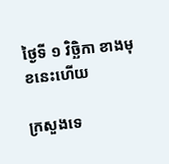ថ្ងៃទី ១ វិច្ឆិកា ខាងមុខនេះហើយ

ក្រសួងទេ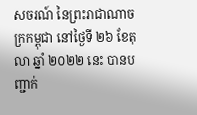សចរណ៍ នៃព្រះរាជាណាចក្រកម្ពុជា នៅថ្ងៃទី ២៦ ខែតុលា ឆ្នាំ ២០២២ នេះ បានបញ្ជាក់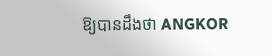ឱ្យបានដឹងថា ANGKOR